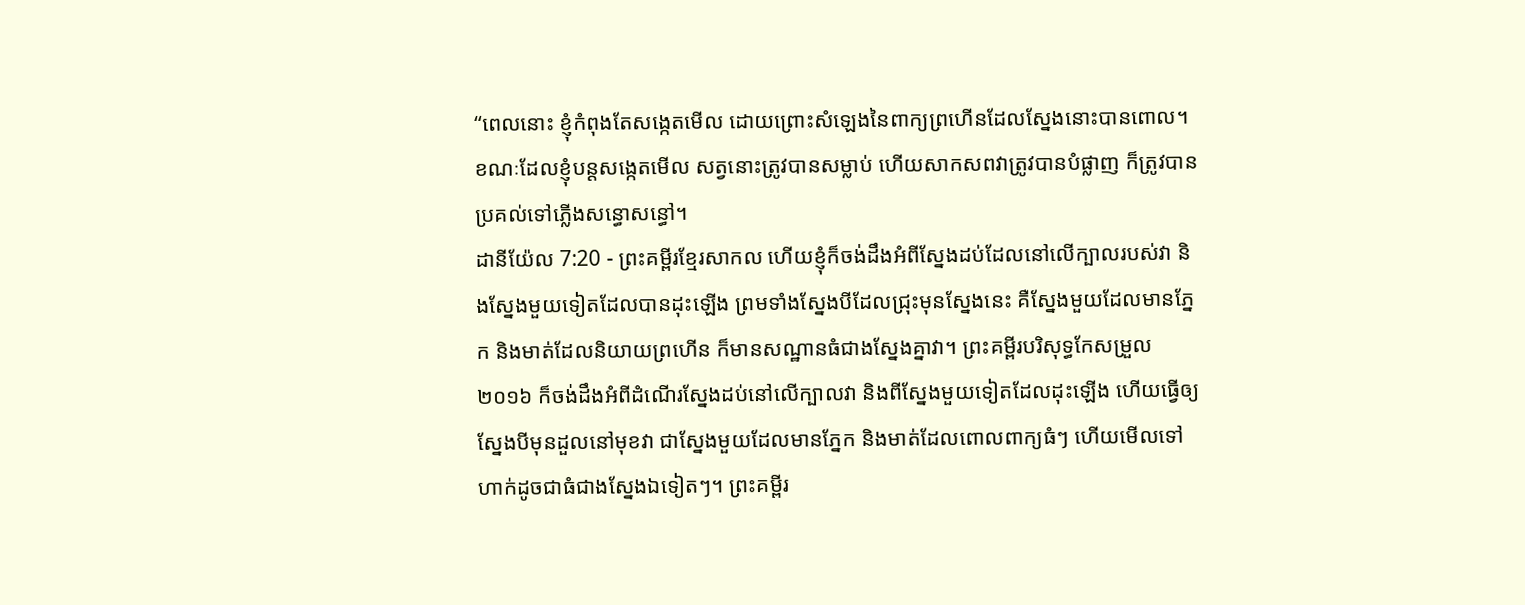“ពេលនោះ ខ្ញុំកំពុងតែសង្កេតមើល ដោយព្រោះសំឡេងនៃពាក្យព្រហើនដែលស្នែងនោះបានពោល។ ខណៈដែលខ្ញុំបន្តសង្កេតមើល សត្វនោះត្រូវបានសម្លាប់ ហើយសាកសពវាត្រូវបានបំផ្លាញ ក៏ត្រូវបានប្រគល់ទៅភ្លើងសន្ធោសន្ធៅ។
ដានីយ៉ែល 7:20 - ព្រះគម្ពីរខ្មែរសាកល ហើយខ្ញុំក៏ចង់ដឹងអំពីស្នែងដប់ដែលនៅលើក្បាលរបស់វា និងស្នែងមួយទៀតដែលបានដុះឡើង ព្រមទាំងស្នែងបីដែលជ្រុះមុនស្នែងនេះ គឺស្នែងមួយដែលមានភ្នែក និងមាត់ដែលនិយាយព្រហើន ក៏មានសណ្ឋានធំជាងស្នែងគ្នាវា។ ព្រះគម្ពីរបរិសុទ្ធកែសម្រួល ២០១៦ ក៏ចង់ដឹងអំពីដំណើរស្នែងដប់នៅលើក្បាលវា និងពីស្នែងមួយទៀតដែលដុះឡើង ហើយធ្វើឲ្យស្នែងបីមុនដួលនៅមុខវា ជាស្នែងមួយដែលមានភ្នែក និងមាត់ដែលពោលពាក្យធំៗ ហើយមើលទៅហាក់ដូចជាធំជាងស្នែងឯទៀតៗ។ ព្រះគម្ពីរ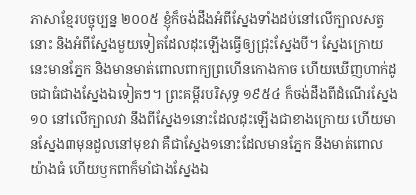ភាសាខ្មែរបច្ចុប្បន្ន ២០០៥ ខ្ញុំក៏ចង់ដឹងអំពីស្នែងទាំងដប់នៅលើក្បាលសត្វនោះ និងអំពីស្នែងមួយទៀតដែលដុះឡើងធ្វើឲ្យជ្រុះស្នែងបី។ ស្នែងក្រោយនេះមានភ្នែក និងមានមាត់ពោលពាក្យព្រហើនកោងកាច ហើយឃើញហាក់ដូចជាធំជាងស្នែងឯទៀតៗ។ ព្រះគម្ពីរបរិសុទ្ធ ១៩៥៤ ក៏ចង់ដឹងពីដំណើរស្នែង១០ នៅលើក្បាលវា នឹងពីស្នែង១នោះដែលដុះឡើងជាខាងក្រោយ ហើយមានស្នែង៣មុនដួលនៅមុខវា គឺជាស្នែង១នោះដែលមានភ្នែក នឹងមាត់ពោលយ៉ាងធំ ហើយឫកពាក៏មាំជាងស្នែងឯ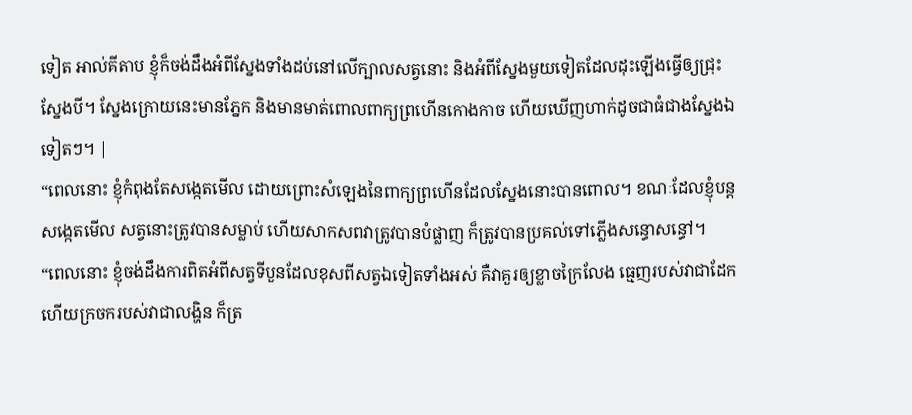ទៀត អាល់គីតាប ខ្ញុំក៏ចង់ដឹងអំពីស្នែងទាំងដប់នៅលើក្បាលសត្វនោះ និងអំពីស្នែងមួយទៀតដែលដុះឡើងធ្វើឲ្យជ្រុះស្នែងបី។ ស្នែងក្រោយនេះមានភ្នែក និងមានមាត់ពោលពាក្យព្រហើនកោងកាច ហើយឃើញហាក់ដូចជាធំជាងស្នែងឯទៀតៗ។ |
“ពេលនោះ ខ្ញុំកំពុងតែសង្កេតមើល ដោយព្រោះសំឡេងនៃពាក្យព្រហើនដែលស្នែងនោះបានពោល។ ខណៈដែលខ្ញុំបន្តសង្កេតមើល សត្វនោះត្រូវបានសម្លាប់ ហើយសាកសពវាត្រូវបានបំផ្លាញ ក៏ត្រូវបានប្រគល់ទៅភ្លើងសន្ធោសន្ធៅ។
“ពេលនោះ ខ្ញុំចង់ដឹងការពិតអំពីសត្វទីបួនដែលខុសពីសត្វឯទៀតទាំងអស់ គឺវាគួរឲ្យខ្លាចក្រៃលែង ធ្មេញរបស់វាជាដែក ហើយក្រចករបស់វាជាលង្ហិន ក៏ត្រ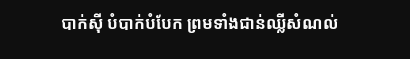បាក់ស៊ី បំបាក់បំបែក ព្រមទាំងជាន់ឈ្លីសំណល់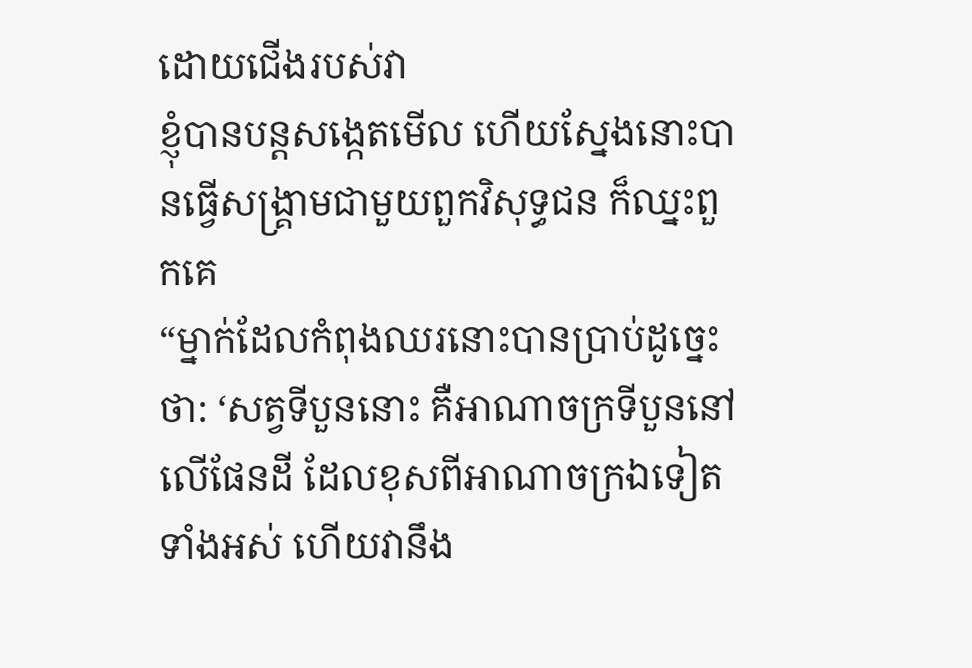ដោយជើងរបស់វា
ខ្ញុំបានបន្តសង្កេតមើល ហើយស្នែងនោះបានធ្វើសង្គ្រាមជាមួយពួកវិសុទ្ធជន ក៏ឈ្នះពួកគេ
“ម្នាក់ដែលកំពុងឈរនោះបានប្រាប់ដូច្នេះថា: ‘សត្វទីបួននោះ គឺអាណាចក្រទីបួននៅលើផែនដី ដែលខុសពីអាណាចក្រឯទៀតទាំងអស់ ហើយវានឹង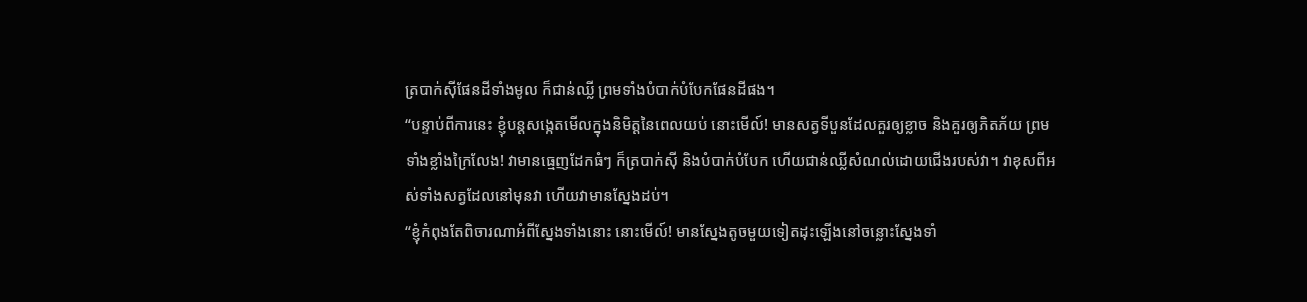ត្របាក់ស៊ីផែនដីទាំងមូល ក៏ជាន់ឈ្លី ព្រមទាំងបំបាក់បំបែកផែនដីផង។
“បន្ទាប់ពីការនេះ ខ្ញុំបន្តសង្កេតមើលក្នុងនិមិត្តនៃពេលយប់ នោះមើល៍! មានសត្វទីបួនដែលគួរឲ្យខ្លាច និងគួរឲ្យភិតភ័យ ព្រមទាំងខ្លាំងក្រៃលែង! វាមានធ្មេញដែកធំៗ ក៏ត្របាក់ស៊ី និងបំបាក់បំបែក ហើយជាន់ឈ្លីសំណល់ដោយជើងរបស់វា។ វាខុសពីអស់ទាំងសត្វដែលនៅមុនវា ហើយវាមានស្នែងដប់។
“ខ្ញុំកំពុងតែពិចារណាអំពីស្នែងទាំងនោះ នោះមើល៍! មានស្នែងតូចមួយទៀតដុះឡើងនៅចន្លោះស្នែងទាំ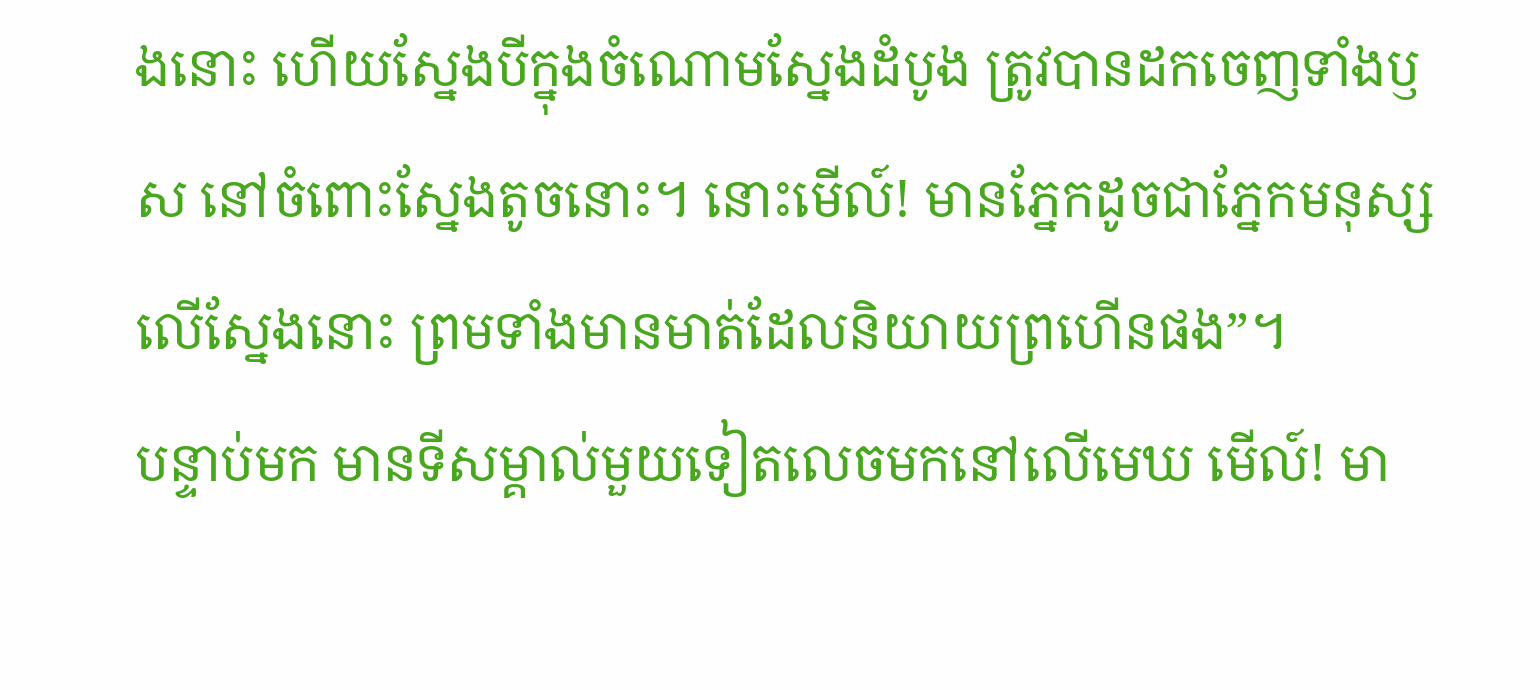ងនោះ ហើយស្នែងបីក្នុងចំណោមស្នែងដំបូង ត្រូវបានដកចេញទាំងឫស នៅចំពោះស្នែងតូចនោះ។ នោះមើល៍! មានភ្នែកដូចជាភ្នែកមនុស្សលើស្នែងនោះ ព្រមទាំងមានមាត់ដែលនិយាយព្រហើនផង”។
បន្ទាប់មក មានទីសម្គាល់មួយទៀតលេចមកនៅលើមេឃ មើល៍! មា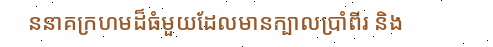ននាគក្រហមដ៏ធំមួយដែលមានក្បាលប្រាំពីរ និង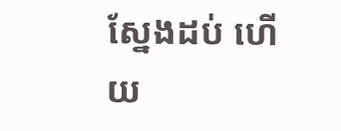ស្នែងដប់ ហើយ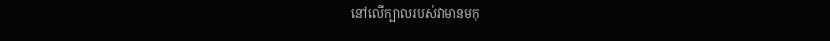នៅលើក្បាលរបស់វាមានមកុ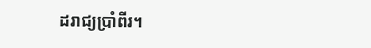ដរាជ្យប្រាំពីរ។